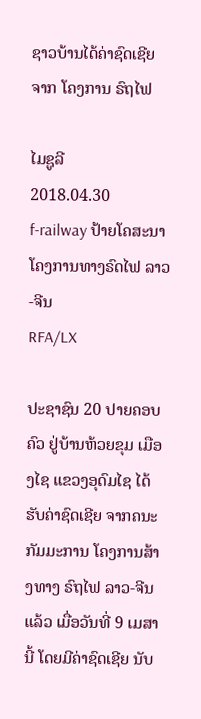ຊາວບ້ານໄດ້ຄ່າຊົດເຊີຍ ຈາກ ໂຄງການ ຣົຖໄຟ

ໄມຊູລີ
2018.04.30
f-railway ປ້າຍໂຄສະນາ ໂຄງການທາງຣົດໄຟ ລາວ-ຈີນ
RFA/LX

ປະຊາຊົນ 20 ປາຍຄອບຄົວ ຢູ່ບ້ານຫ້ວຍຂຸມ ເມືອງໄຊ ແຂວງອຸດົມໄຊ ໄດ້ຮັບຄ່າຊົດເຊີຍ ຈາກຄນະກັມມະການ ໂຄງການສ້າງທາງ ຣົຖໄຟ ລາວ-ຈີນ ແລ້ວ ເມື່ອວັນທີ່ 9 ເມສາ ນີ້ ໂດຍມີຄ່າຊົດເຊີຍ ນັບ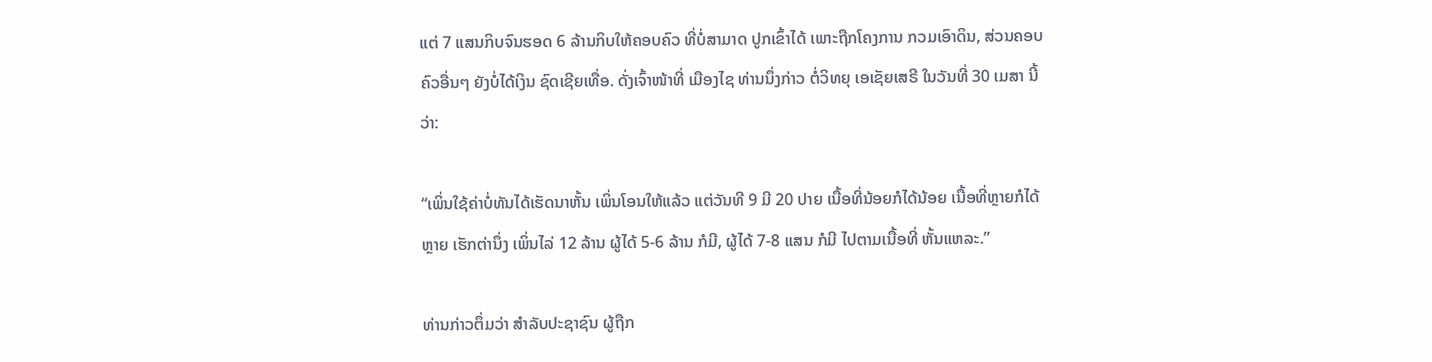ແຕ່ 7 ແສນກິບຈົນຮອດ 6 ລ້ານກິບໃຫ້ຄອບຄົວ ທີ່ບໍ່ສາມາດ ປູກເຂົ້າໄດ້ ເພາະຖືກໂຄງການ ກວມເອົາດິນ, ສ່ວນຄອບຄົວອື່ນໆ ຍັງບໍ່ໄດ້ເງິນ ຊົດເຊີຍເທື່ອ. ດັ່ງເຈົ້າໜ້າທີ່ ເມືອງໄຊ ທ່ານນຶ່ງກ່າວ ຕໍ່ວິທຍຸ ເອເຊັຍເສຣີ ໃນວັນທີ່ 30 ເມສາ ນີ້ວ່າ:

“ເພິ່ນໃຊ້ຄ່າບໍ່ທັນໄດ້ເຮັດນາຫັ້ນ ເພິ່ນໂອນໃຫ້ແລ້ວ ແຕ່ວັນທີ 9 ມີ 20 ປາຍ ເນື້ອທີ່ນ້ອຍກໍໄດ້ນ້ອຍ ເນື້ອທີ່ຫຼາຍກໍໄດ້ຫຼາຍ ເຮັກຕ່ານຶ່ງ ເພິ່ນໄລ່ 12 ລ້ານ ຜູ້ໄດ້ 5-6 ລ້ານ ກໍມີ, ຜູ້ໄດ້ 7-8 ແສນ ກໍມີ ໄປຕາມເນື້ອທີ່ ຫັ້ນແຫລະ.”

ທ່ານກ່າວຕຶ່ມວ່າ ສໍາລັບປະຊາຊົນ ຜູ້ຖືກ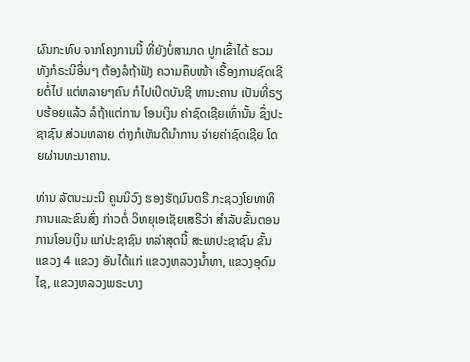ຜົນກະທົບ ຈາກໂຄງການນີ້ ທີ່ຍັງບໍ່ສາມາດ ປູກເຂົ້າໄດ້ ຮວມທັງກໍຣະນີອື່ນໆ ຕ້ອງລໍຖ້າຟັງ ຄວາມຄຶບໜ້າ ເຣື້ອງການຊົດເຊີຍຕໍ່ໄປ ແຕ່ຫລາຍໆຄົນ ກໍໄປເປິດບັນຊີ ທານະຄານ ເປັນທີ່ຣຽບຮ້ອຍແລ້ວ ລໍຖ້າແຕ່ການ ໂອນເງິນ ຄ່າຊົດເຊີຍເທົ່ານັ້ນ ຊຶ່ງປະຊາຊົນ ສ່ວນຫລາຍ ຕ່າງກໍເຫັນດີນໍາການ ຈ່າຍຄ່າຊົດເຊີຍ ໂດຍຜ່ານທະນາຄານ.

ທ່ານ ລັຕນະມະນີ ຄູນນິວົງ ຮອງຮັຖມົນຕຣີ ກະຊວງໂຍທາທິການແລະຂົນສົ່ງ ກ່າວຕໍ່ ວິທຍຸເອເຊັຍເສຣີວ່າ ສໍາລັບຂັ້ນຕອນການໂອນເງິນ ແກ່ປະຊາຊົນ ຫລ່າສຸດນີ້ ສະພາປະຊາຊົນ ຂັ້ນແຂວງ 4 ແຂວງ ອັນໄດ້ແກ່ ແຂວງຫລວງນໍ້າທາ, ແຂວງອຸດົມໄຊ, ແຂວງຫລວງພຣະບາງ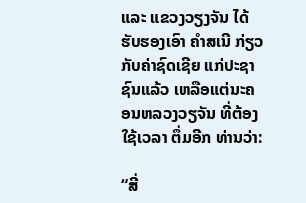ແລະ ແຂວງວຽງຈັນ ໄດ້ຮັບຮອງເອົາ ຄໍາສເນີ ກ່ຽວກັບຄ່າຊົດເຊີຍ ແກ່ປະຊາຊົນແລ້ວ ເຫລືອແຕ່ນະຄອນຫລວງວຽຈັນ ທີ່ຕ້ອງໃຊ້ເວລາ ຕຶ່ມອີກ ທ່ານວ່າ:

“ສີ່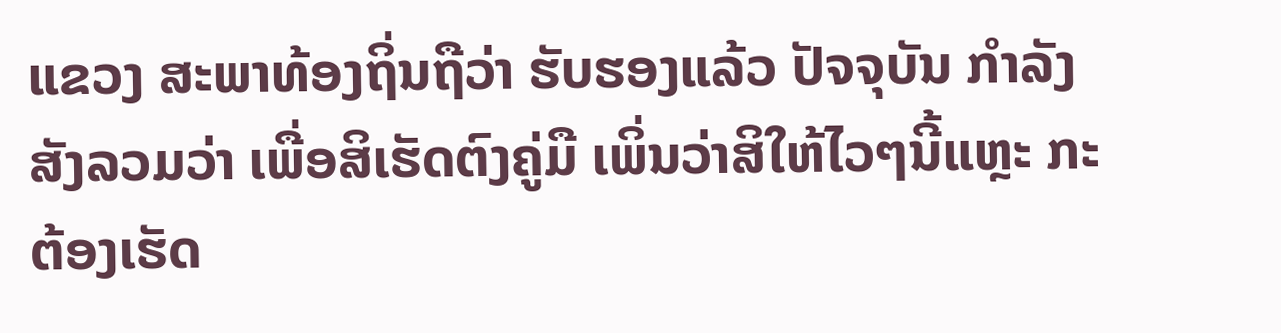ແຂວງ ສະພາທ້ອງຖິ່ນຖືວ່າ ຮັບຮອງແລ້ວ ປັຈຈຸບັນ ກໍາລັງສັງລວມວ່າ ເພື່ອສິເຮັດຕົງຄູ່ມື ເພິ່ນວ່າສິໃຫ້ໄວໆນີ້ແຫຼະ ກະຕ້ອງເຮັດ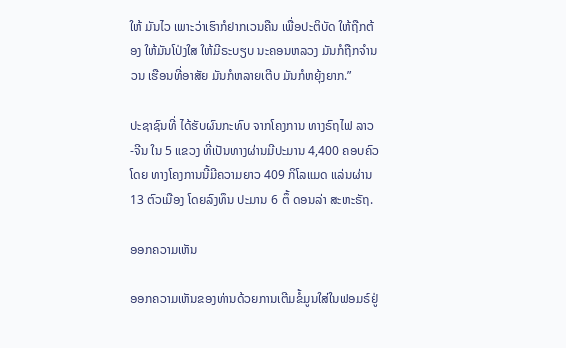ໃຫ້ ມັນໄວ ເພາະວ່າເຮົາກໍຢາກເວນຄືນ ເພື່ອປະຕິບັດ ໃຫ້ຖືກຕ້ອງ ໃຫ້ມັນໂປ່ງໃສ ໃຫ້ມີຣະບຽບ ນະຄອນຫລວງ ມັນກໍຖືກຈໍານວນ ເຮືອນທີ່ອາສັຍ ມັນກໍຫລາຍເຕີບ ມັນກໍຫຍຸ້ງຍາກ.”

ປະຊາຊົນທີ່ ໄດ້ຮັບຜົນກະທົບ ຈາກໂຄງການ ທາງຣົຖໄຟ ລາວ-ຈີນ ໃນ 5 ແຂວງ ທີ່ເປັນທາງຜ່ານມີປະມານ 4,400 ຄອບຄົວ ໂດຍ ທາງໂຄງການນີ້ມີຄວາມຍາວ 409 ກິໂລແມດ ແລ່ນຜ່ານ 13 ຕົວເມືອງ ໂດຍລົງທຶນ ປະມານ 6 ຕຶ້ ດອນລ່າ ສະຫະຣັຖ.

ອອກຄວາມເຫັນ

ອອກຄວາມເຫັນຂອງທ່ານດ້ວຍການເຕີມຂໍ້ມູນໃສ່ໃນຟອມຣ໌ຢູ່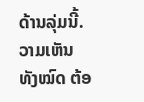ດ້ານລຸ່ມນີ້. ວາມເຫັນທັງໝົດ ຕ້ອ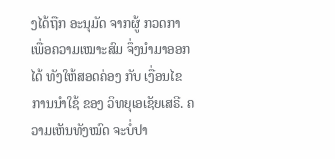ງໄດ້ຖືກ ອະນຸມັດ ຈາກຜູ້ ກວດກາ ເພື່ອຄວາມເໝາະສົມ ຈຶ່ງນໍາມາອອກໄດ້ ທັງໃຫ້ສອດຄ່ອງ ກັບ ເງື່ອນໄຂ ການນຳໃຊ້ ຂອງ ວິທຍຸເອເຊັຍເສຣີ. ຄວາມເຫັນທັງໝົດ ຈະບໍ່ປາ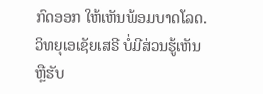ກົດອອກ ໃຫ້ເຫັນພ້ອມບາດໂລດ. ວິທຍຸເອເຊັຍເສຣີ ບໍ່ມີສ່ວນຮູ້ເຫັນ ຫຼືຮັບ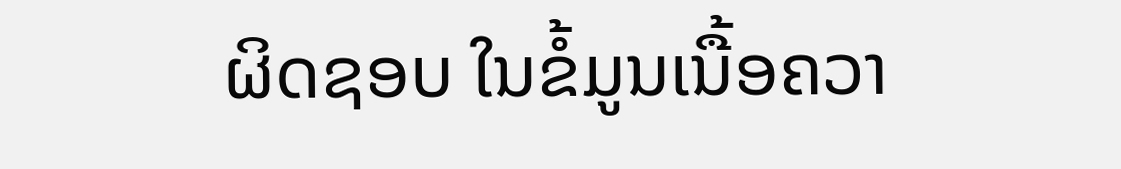ຜິດຊອບ ໃນຂໍ້ມູນເນື້ອຄວາ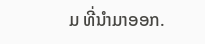ມ ທີ່ນໍາມາອອກ.